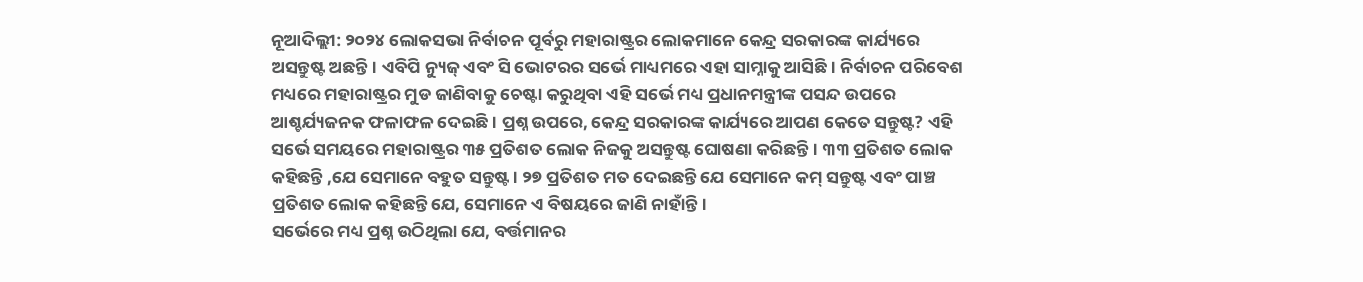ନୂଆଦିଲ୍ଲୀ: ୨୦୨୪ ଲୋକସଭା ନିର୍ବାଚନ ପୂର୍ବରୁ ମହାରାଷ୍ଟ୍ରର ଲୋକମାନେ କେନ୍ଦ୍ର ସରକାରଙ୍କ କାର୍ଯ୍ୟରେ ଅସନ୍ତୁଷ୍ଟ ଅଛନ୍ତି। ଏବିପି ନ୍ୟୁଜ୍ ଏବଂ ସି ଭୋଟରର ସର୍ଭେ ମାଧ୍ୟମରେ ଏହା ସାମ୍ନାକୁ ଆସିଛି। ନିର୍ବାଚନ ପରିବେଶ ମଧ୍ୟରେ ମହାରାଷ୍ଟ୍ରର ମୁଡ ଜାଣିବାକୁ ଚେଷ୍ଟା କରୁଥିବା ଏହି ସର୍ଭେ ମଧ୍ୟ ପ୍ରଧାନମନ୍ତ୍ରୀଙ୍କ ପସନ୍ଦ ଉପରେ ଆଶ୍ଚର୍ଯ୍ୟଜନକ ଫଳାଫଳ ଦେଇଛି। ପ୍ରଶ୍ନ ଉପରେ, କେନ୍ଦ୍ର ସରକାରଙ୍କ କାର୍ଯ୍ୟରେ ଆପଣ କେତେ ସନ୍ତୁଷ୍ଟ? ଏହି ସର୍ଭେ ସମୟରେ ମହାରାଷ୍ଟ୍ରର ୩୫ ପ୍ରତିଶତ ଲୋକ ନିଜକୁ ଅସନ୍ତୁଷ୍ଟ ଘୋଷଣା କରିଛନ୍ତି। ୩୩ ପ୍ରତିଶତ ଲୋକ କହିଛନ୍ତି ,ଯେ ସେମାନେ ବହୁତ ସନ୍ତୁଷ୍ଟ। ୨୭ ପ୍ରତିଶତ ମତ ଦେଇଛନ୍ତି ଯେ ସେମାନେ କମ୍ ସନ୍ତୁଷ୍ଟ ଏବଂ ପାଞ୍ଚ ପ୍ରତିଶତ ଲୋକ କହିଛନ୍ତି ଯେ, ସେମାନେ ଏ ବିଷୟରେ ଜାଣି ନାହାଁନ୍ତି।
ସର୍ଭେରେ ମଧ୍ୟ ପ୍ରଶ୍ନ ଉଠିଥିଲା ଯେ, ବର୍ତ୍ତମାନର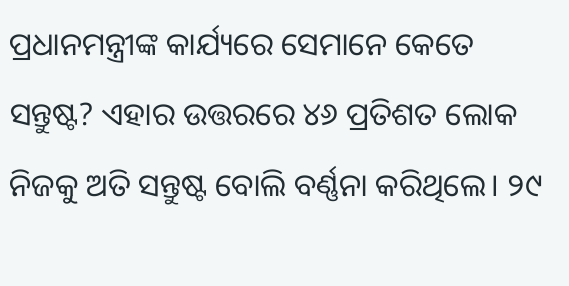ପ୍ରଧାନମନ୍ତ୍ରୀଙ୍କ କାର୍ଯ୍ୟରେ ସେମାନେ କେତେ ସନ୍ତୁଷ୍ଟ? ଏହାର ଉତ୍ତରରେ ୪୬ ପ୍ରତିଶତ ଲୋକ ନିଜକୁ ଅତି ସନ୍ତୁଷ୍ଟ ବୋଲି ବର୍ଣ୍ଣନା କରିଥିଲେ। ୨୯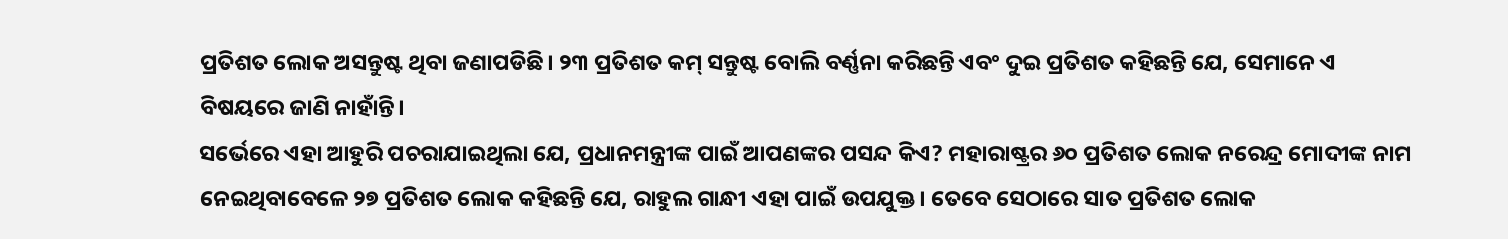ପ୍ରତିଶତ ଲୋକ ଅସନ୍ତୁଷ୍ଟ ଥିବା ଜଣାପଡିଛି। ୨୩ ପ୍ରତିଶତ କମ୍ ସନ୍ତୁଷ୍ଟ ବୋଲି ବର୍ଣ୍ଣନା କରିଛନ୍ତି ଏବଂ ଦୁଇ ପ୍ରତିଶତ କହିଛନ୍ତି ଯେ, ସେମାନେ ଏ ବିଷୟରେ ଜାଣି ନାହାଁନ୍ତି।
ସର୍ଭେରେ ଏହା ଆହୁରି ପଚରାଯାଇଥିଲା ଯେ, ପ୍ରଧାନମନ୍ତ୍ରୀଙ୍କ ପାଇଁ ଆପଣଙ୍କର ପସନ୍ଦ କିଏ? ମହାରାଷ୍ଟ୍ରର ୬୦ ପ୍ରତିଶତ ଲୋକ ନରେନ୍ଦ୍ର ମୋଦୀଙ୍କ ନାମ ନେଇଥିବାବେଳେ ୨୭ ପ୍ରତିଶତ ଲୋକ କହିଛନ୍ତି ଯେ, ରାହୁଲ ଗାନ୍ଧୀ ଏହା ପାଇଁ ଉପଯୁକ୍ତ। ତେବେ ସେଠାରେ ସାତ ପ୍ରତିଶତ ଲୋକ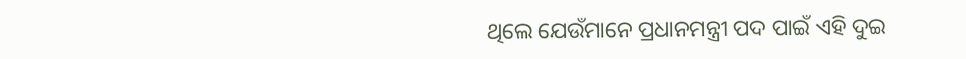ଥିଲେ ଯେଉଁମାନେ ପ୍ରଧାନମନ୍ତ୍ରୀ ପଦ ପାଇଁ ଏହି ଦୁଇ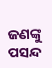ଜଣଙ୍କୁ ପସନ୍ଦ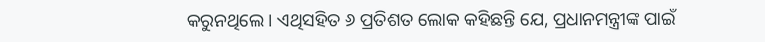କରୁନଥିଲେ। ଏଥିସହିତ ୬ ପ୍ରତିଶତ ଲୋକ କହିଛନ୍ତି ଯେ, ପ୍ରଧାନମନ୍ତ୍ରୀଙ୍କ ପାଇଁ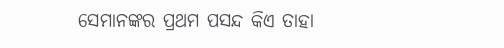ସେମାନଙ୍କର ପ୍ରଥମ ପସନ୍ଦ କିଏ ତାହା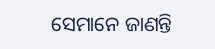ସେମାନେ ଜାଣନ୍ତି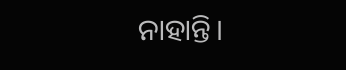ନାହାନ୍ତି।